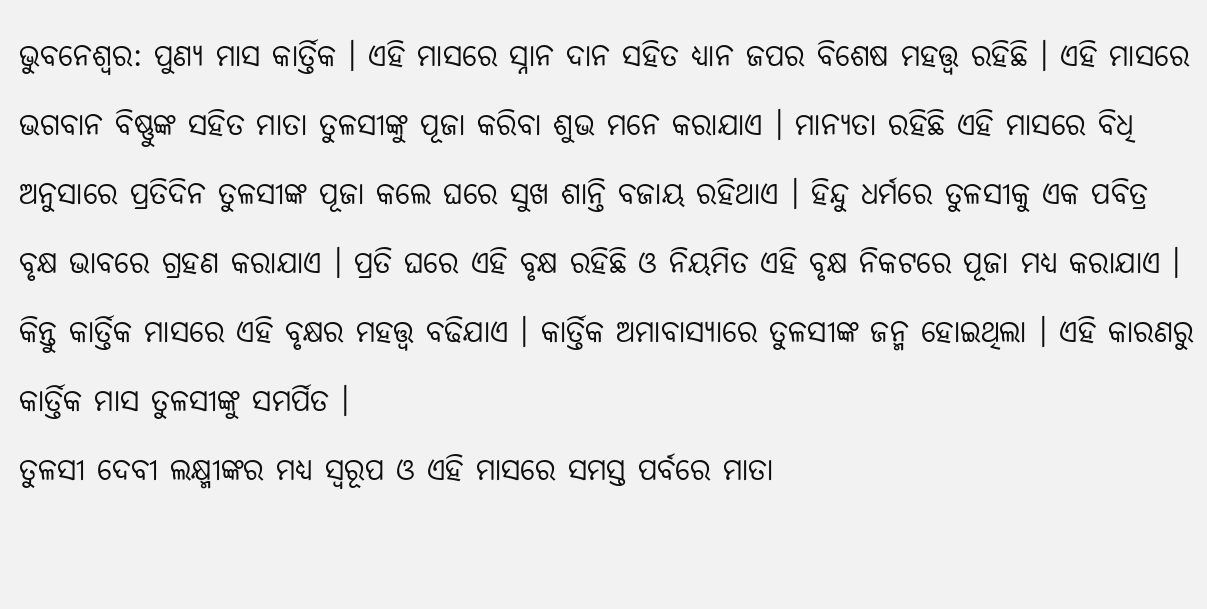ଭୁବନେଶ୍ଵର: ପୁଣ୍ୟ ମାସ କାର୍ତ୍ତିକ । ଏହି ମାସରେ ସ୍ନାନ ଦାନ ସହିତ ଧ୍ୟାନ ଜପର ବିଶେଷ ମହତ୍ତ୍ୱ ରହିଛି । ଏହି ମାସରେ ଭଗବାନ ବିଷ୍ଣୁଙ୍କ ସହିତ ମାତା ତୁଳସୀଙ୍କୁ ପୂଜା କରିବା ଶୁଭ ମନେ କରାଯାଏ । ମାନ୍ୟତା ରହିଛି ଏହି ମାସରେ ବିଧି ଅନୁସାରେ ପ୍ରତିଦିନ ତୁଳସୀଙ୍କ ପୂଜା କଲେ ଘରେ ସୁଖ ଶାନ୍ତି ବଜାୟ ରହିଥାଏ । ହିନ୍ଦୁ ଧର୍ମରେ ତୁଳସୀକୁ ଏକ ପବିତ୍ର ବୃକ୍ଷ ଭାବରେ ଗ୍ରହଣ କରାଯାଏ । ପ୍ରତି ଘରେ ଏହି ବୃକ୍ଷ ରହିଛି ଓ ନିୟମିତ ଏହି ବୃକ୍ଷ ନିକଟରେ ପୂଜା ମଧ୍ୟ କରାଯାଏ । କିନ୍ତୁ କାର୍ତ୍ତିକ ମାସରେ ଏହି ବୃକ୍ଷର ମହତ୍ତ୍ୱ ବଢିଯାଏ । କାର୍ତ୍ତିକ ଅମାବାସ୍ୟାରେ ତୁଳସୀଙ୍କ ଜନ୍ମ ହୋଇଥିଲା । ଏହି କାରଣରୁ କାର୍ତ୍ତିକ ମାସ ତୁଳସୀଙ୍କୁ ସମର୍ପିତ ।
ତୁଳସୀ ଦେବୀ ଲକ୍ଷ୍ମୀଙ୍କର ମଧ୍ୟ ସ୍ୱରୂପ ଓ ଏହି ମାସରେ ସମସ୍ତ ପର୍ବରେ ମାତା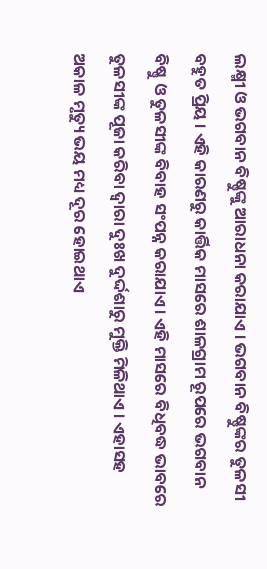ଲକ୍ଷ୍ମୀ ଓ ଭଗବାନ ବିଷ୍ଣୁଙ୍କୁ ଆରାଧନା କରାଯାଏ । ଭଗବାନ ବିଷ୍ଣୁଙ୍କର ତୁଳସୀ ବହୁତ ପ୍ରିୟ । ଏହି କାରଣରୁ କାର୍ତ୍ତିକ ମାସରେ ଶାଳଗ୍ରାମ ରୂପରେ ଭଗବାନ ବିଷ୍ଣୁ ଓ ତୁଳସୀଙ୍କ ବିବାହ ସଂପନ୍ନ କରାଯାଏ । ଏହି ମାସରେ ବିଧିବଦ୍ଧ ଭାବରେ ତୁଳସୀଙ୍କ ପୂଜା କରିବା ଦ୍ୱାରା ଦୁଃଖ ଦୁର୍ଦ୍ଦଶାରୁ ମୁକ୍ତି ମିଳିଥାଏ । ଏହାସହ ଅକାଳ ମୃତ୍ୟୁ ଭୟ ମଧ୍ୟ ଦୂର ହୋଇଥାଏ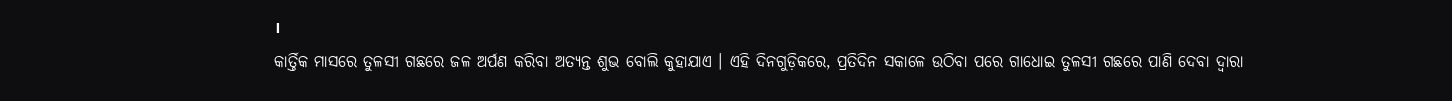।
କାର୍ତ୍ତିକ ମାସରେ ତୁଳସୀ ଗଛରେ ଜଳ ଅର୍ପଣ କରିବା ଅତ୍ୟନ୍ତ ଶୁଭ ବୋଲି କୁହାଯାଏ । ଏହି ଦିନଗୁଡ଼ିକରେ, ପ୍ରତିଦିନ ସକାଳେ ଉଠିବା ପରେ ଗାଧୋଇ ତୁଳସୀ ଗଛରେ ପାଣି ଦେବା ଦ୍ବାରା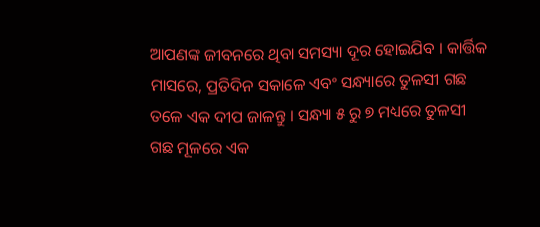ଆପଣଙ୍କ ଜୀବନରେ ଥିବା ସମସ୍ୟା ଦୂର ହୋଇଯିବ । କାର୍ତ୍ତିକ ମାସରେ, ପ୍ରତିଦିନ ସକାଳେ ଏବଂ ସନ୍ଧ୍ୟାରେ ତୁଳସୀ ଗଛ ତଳେ ଏକ ଦୀପ ଜାଳନ୍ତୁ । ସନ୍ଧ୍ୟା ୫ ରୁ ୭ ମଧ୍ୟରେ ତୁଳସୀ ଗଛ ମୂଳରେ ଏକ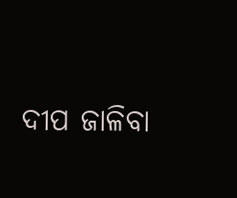ଦୀପ ଜାଳିବା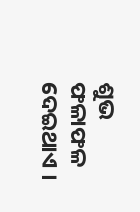ଶୁଭ ଫଳାଫଳ ଦେଇଥାଏ ।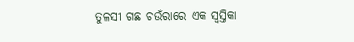ତୁଳସୀ ଗଛ ଚଉଁରାରେ ଏକ ସ୍ବସ୍ତିକା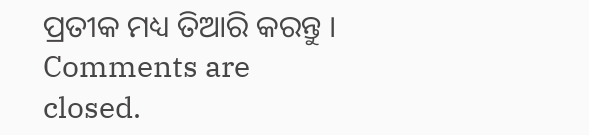ପ୍ରତୀକ ମଧ୍ୟ ତିଆରି କରନ୍ତୁ ।
Comments are closed.